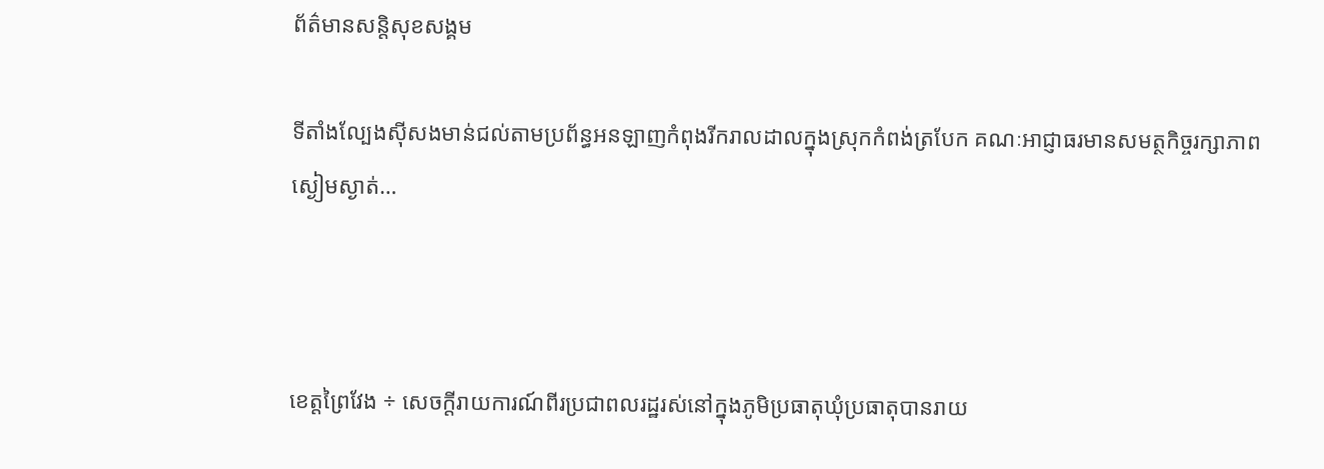ព័ត៌មានសន្តិសុខសង្គម

ទីតាំងល្បែងស៊ីសងមាន់ជល់តាមប្រព័ន្ធអនឡាញកំពុងរីករាលដាលក្នុងស្រុកកំពង់ត្របែក គណៈអាជ្ញាធរមានសមត្ថកិច្ចរក្សាភាពស្ងៀមស្ងាត់…



ខេត្តព្រៃវែង ÷ សេចក្តីរាយការណ៍ពីរប្រជាពលរដ្ឋរស់នៅក្នុងភូមិប្រធាតុឃុំប្រធាតុបានរាយ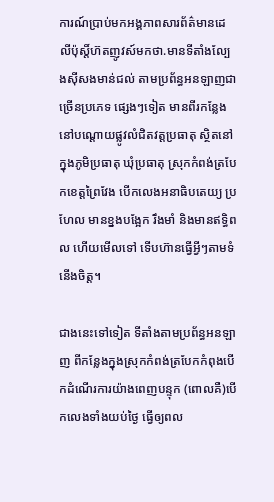ការណ៍ប្រាប់មកអង្គភាពសារព័ត៌មានដេលីប៉ុស្តិ៍ហ៊តញូវស៍មកថា.មានទីតាំងល្បែងសុីសងមាន់ជល់ តាមប្រព័ន្ធអនឡាញជាច្រើនប្រភេទ ផ្សេងៗទៀត មានពីរកន្លែង នៅបណ្ដោយផ្លូវលំជិតវត្តប្រធាតុ ស្ថិតនៅក្នុងភូមិប្រធាតុ ឃុំប្រធាតុ ស្រុកកំពង់ត្របែកខេត្តព្រៃវែង បើកលេងអនាធិបតេយ្យ ប្រហែល មានខ្នងបង្អែក រឹងមាំ និងមានឥទ្ធិពល ហើយមើលទៅ ទើបហ៊ានធ្វើអ្វីៗតាមទំនើងចិត្ត។

ជាងនេះទៅទៀត ទីតាំងតាមប្រព័ន្ធអនឡាញ ពីកន្លែងក្នុងស្រុកកំពង់ត្របែកកំពុងបើកដំណើរការយ៉ាងពេញបន្ទុក (ពោលគឺ)បើកលេងទាំងយប់ថ្ងៃ ធ្វើឲ្យពល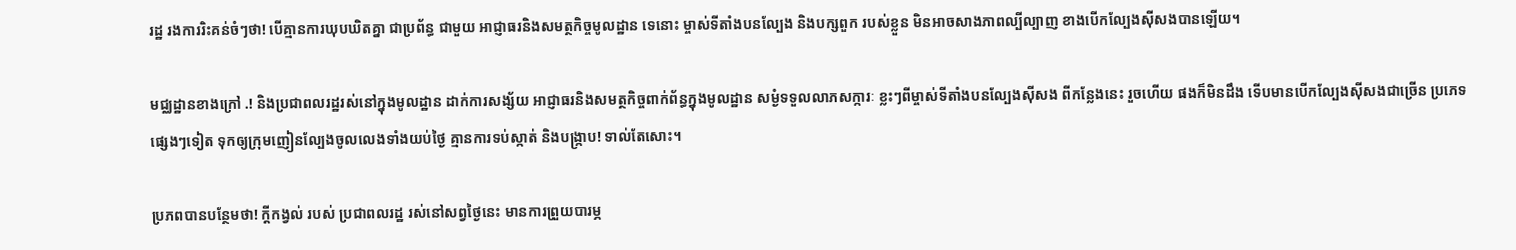រដ្ឋ រងការរិះគន់ចំៗថា! បើគ្មានការឃុបឃិតគ្នា ជាប្រព័ន្ធ ជាមួយ អាជ្ញាធរនិងសមត្ថកិច្ចមូលដ្ឋាន ទេនោះ ម្ចាស់ទីតាំងបនល្បែង និងបក្សពួក របស់ខ្លួន មិនអាចសាងភាពល្បីល្បាញ ខាងបើកល្បែងសុីសងបានឡើយ។

មជ្ឈដ្ឋានខាងក្រៅ .! និងប្រជាពលរដ្ឋរស់នៅក្នុងមូលដ្ឋាន ដាក់ការសង្ស័យ អាជ្ញាធរនិងសមត្ថកិច្ចពាក់ព័ន្ធក្នុងមូលដ្ឋាន សម្ងំទទួលលាភសក្ការៈ ខ្លះៗពីម្ចាស់ទីតាំងបនល្បែងសុីសង ពីកន្លែងនេះ រួចហើយ ផងក៏មិនដឹង ទើបមានបើកល្បែងស៊ីសងជាច្រើន ប្រភេទ ផ្សេងៗទៀត ទុកឲ្យក្រុមញៀនល្បែងចូលលេងទាំងយប់ថ្ងៃ គ្មានការទប់ស្កាត់ និងបង្ក្រាប! ទាល់តែសោះ។

ប្រភពបានបន្ថែមថា! ក្តីកង្វល់ របស់ ប្រជាពលរដ្ឋ រស់នៅសព្វថ្ងៃនេះ មានការព្រួយបារម្ភ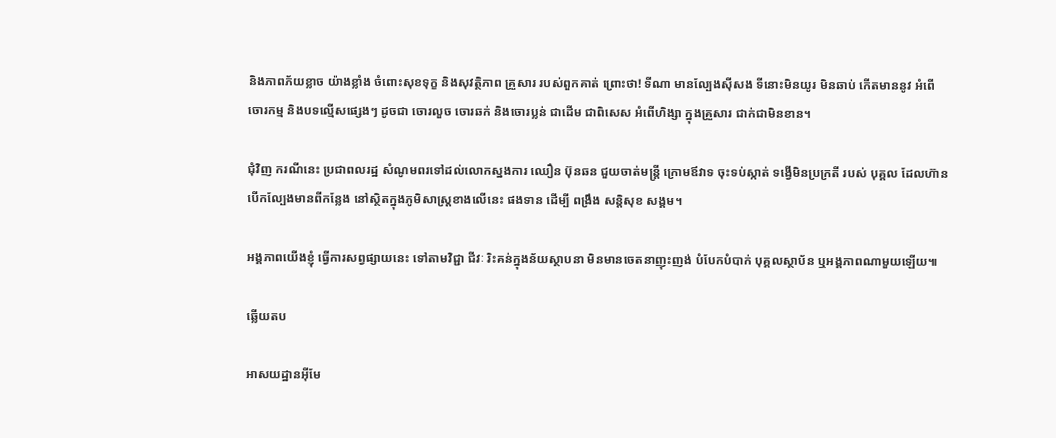និងភាពភ័យខ្លាច យ៉ាងខ្លាំង ចំពោះសុខទុក្ខ និងសុវត្ថិភាព គ្រួសារ របស់ពួកគាត់ ព្រោះថា! ទីណា មានល្បែងស៊ីសង ទីនោះមិនយូរ មិនឆាប់ កើតមាននូវ អំពើចោរកម្ម និងបទល្មើសផ្សេងៗ ដូចជា ចោរលួច ចោរឆក់ និងចោរប្លន់ ជាដើម ជាពិសេស អំពើហិង្សា ក្នុងគ្រួសារ ជាក់ជាមិនខាន។

ជុំវិញ ករណីនេះ ប្រជាពលរដ្ឋ សំណូមពរទៅដល់លោកស្នងការ ឈឿន ប៊ុនឆន ជួយចាត់មន្ត្រី ក្រោមឪវាទ ចុះទប់ស្កាត់ ទង្វើមិនប្រក្រតី របស់ បុគ្គល ដែលហ៊ាន បើកល្បែងមានពីកន្លែង នៅស្ថិតក្នុងភូមិសាស្ត្រខាងលើនេះ ផងទាន ដើម្បី ពង្រឹង សន្តិសុខ សង្គម។

អង្គភាពយើងខ្ញុំ ធ្វើការសព្វផ្សាយនេះ ទៅតាមវិជ្ជា ជីវៈ រិះគន់ក្នុងន័យស្ថាបនា មិនមានចេតនាញុះញង់ បំបែកបំបាក់ បុគ្គលស្ថាប័ន ឬអង្គភាពណាមួយឡើយ៕

ឆ្លើយតប

អាសយដ្ឋានអ៊ីមែ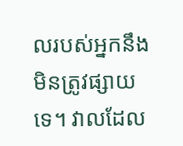លរបស់អ្នកនឹងមិនត្រូវផ្សាយទេ។ វាលដែល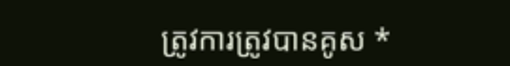ត្រូវការត្រូវបានគូស *